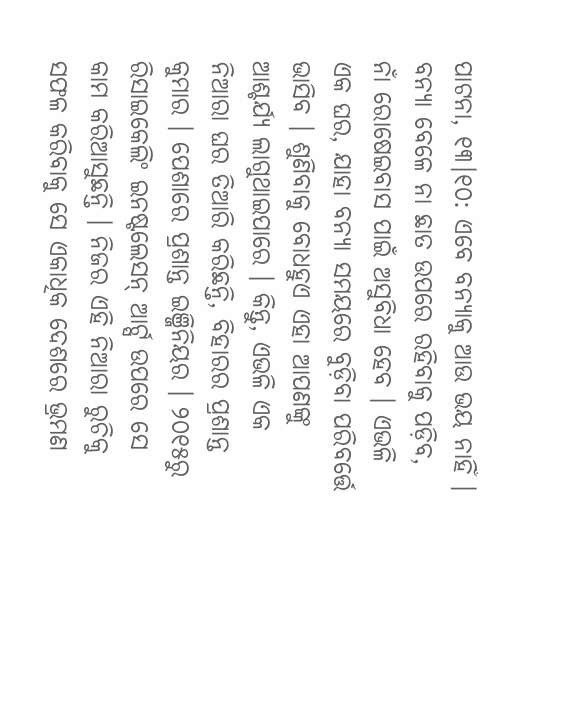ପାଟନା, ୧୩।୧୦: ଏବେ ବନ୍ୟାକୁ ଆଉ ଭୟ ନାହିଁ । ବନ୍ୟା ବେଳେ ନା ଛାତ ଉପରେ ରହିବାକୁ ପଡ଼ିବ, ନାଁ ରୋଷେଇବାସ ପାଇଁ ଅସୁବିଧା ହେବ । ଏଭଳି ଏକ ଘର, ଯାହା ବନ୍ୟା ସମୟରେ ବୁଡ଼ିବା ପରିବର୍ତ୍ତେ ଭାସିବ । ଶୁଣିବାକୁ ବୋଧହୁଏ ଏହା ଆପଣଙ୍କୁ ଆଶ୍ଚର୍ଯ୍ୟ ଲାଗୁଥାଇପାରେ । କିନ୍ତୁ, ଏଭଳି ଏକ ନିଆରା ଘର ତିଆରି କରିଛନ୍ତି, ବିହାରର ପ୍ରଶାନ୍ତ କୁମାର । ପେଶାରେ ପ୍ରଶାନ୍ତ ଇଞ୍ଜିନିୟର । ୨୦୧୫ରୁ ରିସାଇକେଲିଂ ଇନଷ୍ଟଲେସନ୍ ଆର୍ଟ୍ସ ଉପରେ ସେ କାମ କରିଆସୁଛନ୍ତି । ନିଜର ଏହି ନିଆରା ରୁଚିକୁ ସଫଳ କରିବାକୁ ସେ ଏକାଧିକ ଦେଶରେ ଭ୍ରମଣ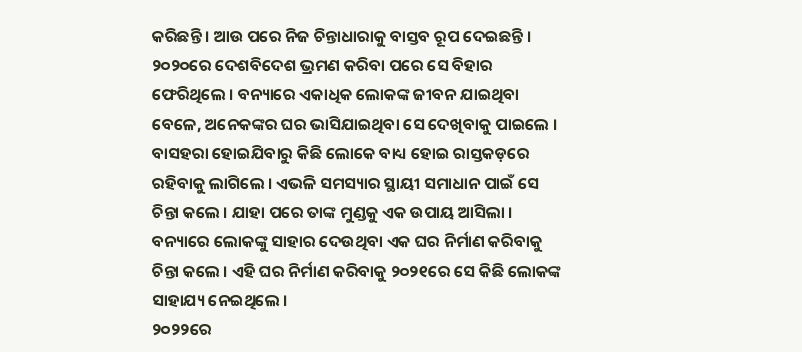କରିଛନ୍ତି । ଆଉ ପରେ ନିଜ ଚିନ୍ତାଧାରାକୁ ବାସ୍ତବ ରୂପ ଦେଇଛନ୍ତି । ୨୦୨୦ରେ ଦେଶବିଦେଶ ଭ୍ରମଣ କରିବା ପରେ ସେ ବିହାର ଫେରିଥିଲେ । ବନ୍ୟାରେ ଏକାଧିକ ଲୋକଙ୍କ ଜୀବନ ଯାଇଥିବା ବେଳେ, ଅନେକଙ୍କର ଘର ଭାସିଯାଇଥିବା ସେ ଦେଖିବାକୁ ପାଇଲେ । ବାସହରା ହୋଇଯିବାରୁ କିଛି ଲୋକେ ବାଧ୍ୟ ହୋଇ ରାସ୍ତକଡ଼ରେ ରହିବାକୁ ଲାଗିଲେ । ଏଭଳି ସମସ୍ୟାର ସ୍ଥାୟୀ ସମାଧାନ ପାଇଁ ସେ ଚିନ୍ତା କଲେ । ଯାହା ପରେ ତାଙ୍କ ମୁଣ୍ଡକୁ ଏକ ଉପାୟ ଆସିଲା । ବନ୍ୟାରେ ଲୋକଙ୍କୁ ସାହାର ଦେଉଥିବା ଏକ ଘର ନିର୍ମାଣ କରିବାକୁ ଚିନ୍ତା କଲେ । ଏହି ଘର ନିର୍ମାଣ କରିବାକୁ ୨୦୨୧ରେ ସେ କିଛି ଲୋକଙ୍କ ସାହାଯ୍ୟ ନେଇଥିଲେ ।
୨୦୨୨ରେ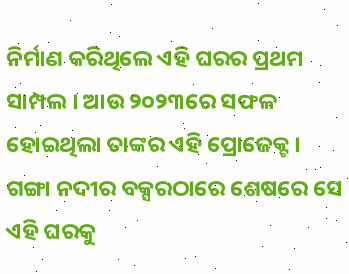ନିର୍ମାଣ କରିଥିଲେ ଏହି ଘରର ପ୍ରଥମ ସାମ୍ପଲ । ଆଉ ୨୦୨୩ରେ ସଫଳ ହୋଇଥିଲା ତାଙ୍କର ଏହି ପ୍ରୋଜେକ୍ଟ । ଗଙ୍ଗା ନଦୀର ବକ୍ସରଠାରେ ଶେଷରେ ସେ ଏହି ଘରକୁ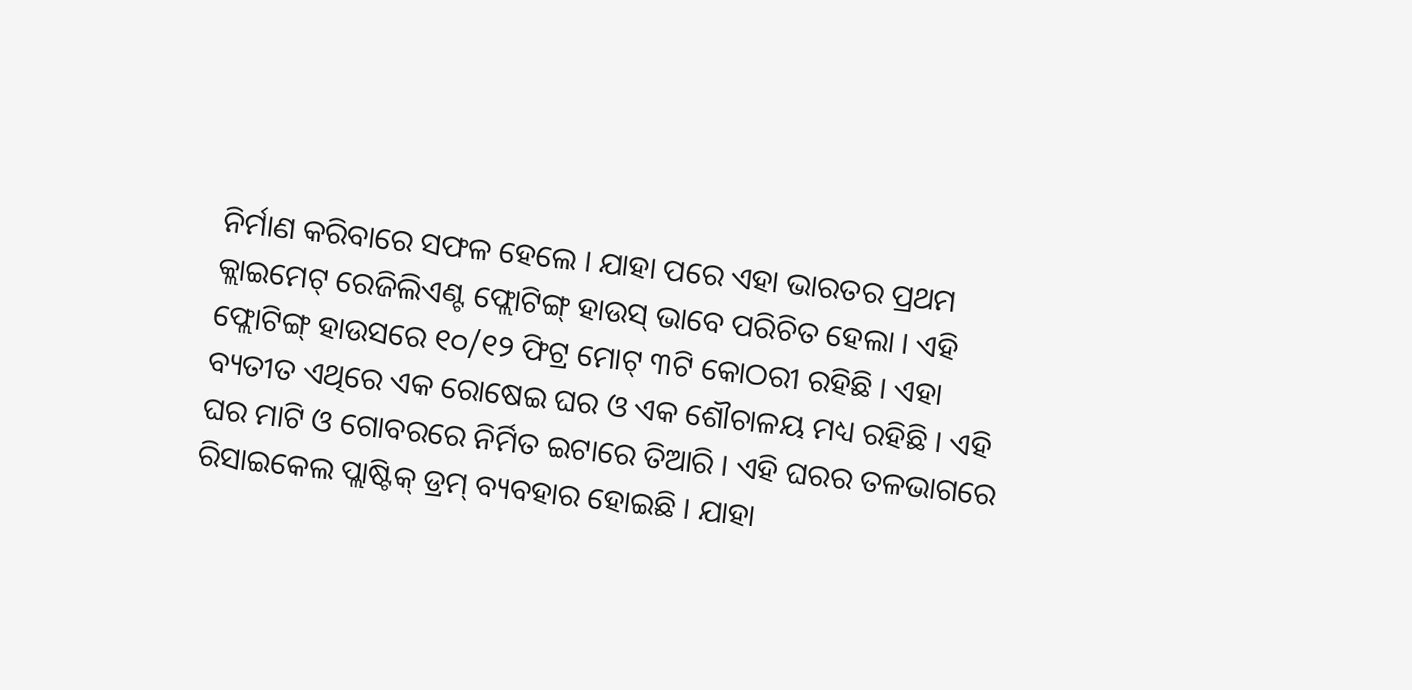ନିର୍ମାଣ କରିବାରେ ସଫଳ ହେଲେ । ଯାହା ପରେ ଏହା ଭାରତର ପ୍ରଥମ କ୍ଲାଇମେଟ୍ ରେଜିଲିଏଣ୍ଟ ଫ୍ଲୋଟିଙ୍ଗ୍ ହାଉସ୍ ଭାବେ ପରିଚିତ ହେଲା । ଏହି ଫ୍ଲୋଟିଙ୍ଗ୍ ହାଉସରେ ୧୦/୧୨ ଫିଟ୍ର ମୋଟ୍ ୩ଟି କୋଠରୀ ରହିଛି । ଏହା ବ୍ୟତୀତ ଏଥିରେ ଏକ ରୋଷେଇ ଘର ଓ ଏକ ଶୌଚାଳୟ ମଧ୍ୟ ରହିଛି । ଏହି ଘର ମାଟି ଓ ଗୋବରରେ ନିର୍ମିତ ଇଟାରେ ତିଆରି । ଏହି ଘରର ତଳଭାଗରେ ରିସାଇକେଲ ପ୍ଲାଷ୍ଟିକ୍ ଡ୍ରମ୍ ବ୍ୟବହାର ହୋଇଛି । ଯାହା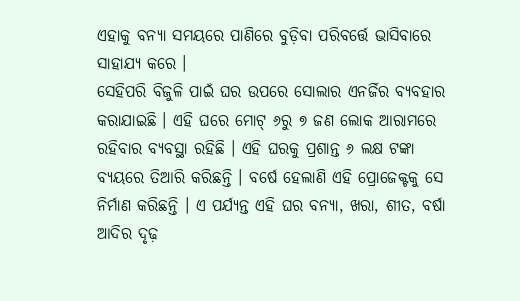ଏହାକୁ ବନ୍ୟା ସମୟରେ ପାଣିରେ ବୁଡ଼ିବା ପରିବର୍ତ୍ତେ ଭାସିବାରେ ସାହାଯ୍ୟ କରେ ।
ସେହିପରି ବିଜୁଳି ପାଇଁ ଘର ଉପରେ ସୋଲାର ଏନର୍ଜିର ବ୍ୟବହାର କରାଯାଇଛି । ଏହି ଘରେ ମୋଟ୍ ୬ରୁ ୭ ଜଣ ଲୋକ ଆରାମରେ ରହିବାର ବ୍ୟବସ୍ଥା ରହିଛି । ଏହି ଘରକୁ ପ୍ରଶାନ୍ତ ୬ ଲକ୍ଷ ଟଙ୍କା ବ୍ୟୟରେ ତିଆରି କରିଛନ୍ତି । ବର୍ଷେ ହେଲାଣି ଏହି ପ୍ରୋଜେକ୍ଟକୁ ସେ ନିର୍ମାଣ କରିଛନ୍ତି । ଏ ପର୍ଯ୍ୟନ୍ତ ଏହି ଘର ବନ୍ୟା, ଖରା, ଶୀତ, ବର୍ଷା ଆଦିର ଦୃଢ଼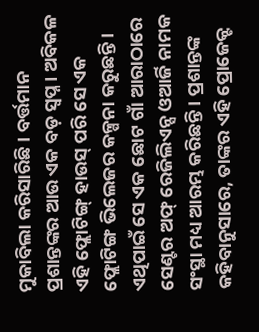ମୁକାବିଲା କରିସାରିଛି । ବର୍ତ୍ତମାନ ପ୍ରଶାନ୍ତଙ୍କର ଆଉ ଏକ ବଡ଼ ସ୍ୱପ୍ନ । ଅବିକଳ ଏହି ଫ୍ଲୋଟିଙ୍ଗ୍ ହାଉସ୍ ପରି ସେ ଏକ ଫ୍ଲୋଟିଙ୍ଗ ଭିଲେଜର କଳ୍ପନା କରୁଛନ୍ତି । ଏଥିପାଇଁ ସେ ଏକ ଛୋଟ ଗାଁ ଆରାଠାରେ ସେଣ୍ଟର ଅଫ୍ ରେଜିଲିଏନ୍ସ ଓଆର୍ଜି ନାମକ ସଂସ୍ଥା ମଧ୍ୟ ଆରମ୍ଭ କରିଛନ୍ତି । ପ୍ରଶାନ୍ତଙ୍କ କହିବାନୁସାରେ, ତାଙ୍କର ଏହି ପ୍ରୋଜେକ୍ଟ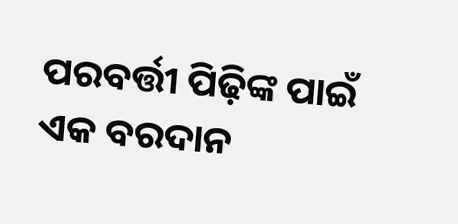ପରବର୍ତ୍ତୀ ପିଢ଼ିଙ୍କ ପାଇଁ ଏକ ବରଦାନ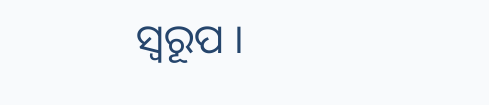ସ୍ୱରୂପ ।